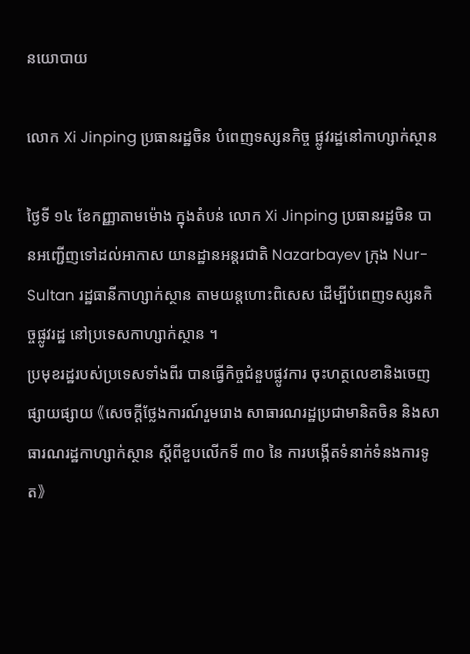នយោបាយ

លោក Xi Jinping ប្រធានរដ្ឋចិន បំពេញទស្សនកិច្ច ផ្លូវរដ្ឋនៅកាហ្សាក់ស្ថាន

ថ្ងៃទី ១៤ ខែកញ្ញាតាមម៉ោង ក្នុងតំបន់ លោក Xi Jinping ប្រធានរដ្ឋចិន បានអញ្ជើញទៅដល់អាកាស យានដ្ឋានអន្តរជាតិ Nazarbayev ក្រុង Nur-Sultan រដ្ឋធានីកាហ្សាក់ស្ថាន តាមយន្តហោះពិសេស ដើម្បីបំពេញទស្សនកិច្ចផ្លូវរដ្ឋ នៅប្រទេសកាហ្សាក់ស្ថាន ។
ប្រមុខរដ្ឋរបស់ប្រទេសទាំងពីរ បានធ្វើកិច្ចជំនួបផ្លូវការ ចុះហត្ថលេខានិងចេញផ្សាយផ្សាយ 《សេចក្តីថ្លែងការណ៍រួមរោង សាធារណរដ្ឋប្រជាមានិតចិន និងសាធារណរដ្ឋកាហ្សាក់ស្ថាន ស្តីពីខួបលើកទី ៣០ នៃ ការបង្កើតទំនាក់ទំនងការទូត》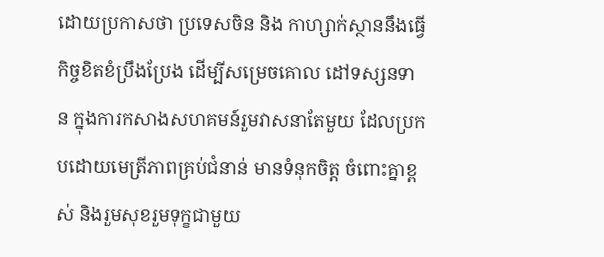ដោយប្រកាសថា ប្រទេសចិន និង កាហ្សាក់ស្ថាននឹងធ្វើកិច្ចខិតខំប្រឹងប្រែង ដើម្បីសម្រេចគោល ដៅទស្សនទាន ក្នុងការកសាងសហគមន៍រួមវាសនាតែមួយ ដែលប្រកបដោយមេត្រីភាពគ្រប់ជំនាន់ មានទំនុកចិត្ត ចំពោះគ្នាខ្ពស់ និងរួមសុខរួមទុក្ខជាមួយ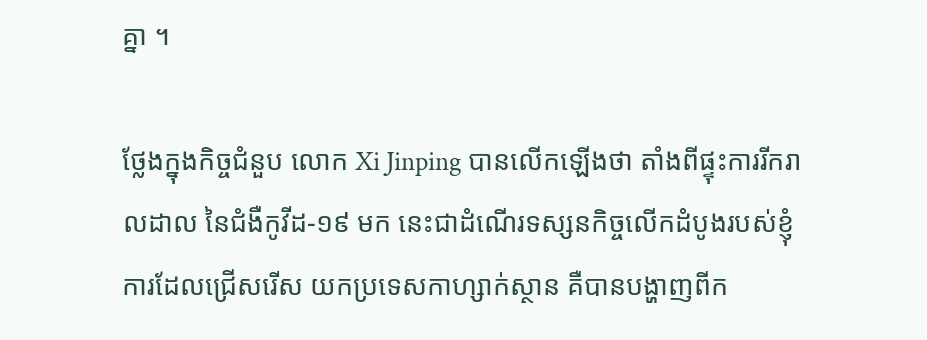គ្នា ។

ថ្លែងក្នុងកិច្ចជំនួប លោក Xi Jinping បានលើកឡើងថា តាំងពីផ្ទុះការរីករាលដាល នៃជំងឺកូវីដ-១៩ មក នេះជាដំណើរទស្សនកិច្ចលើកដំបូងរបស់ខ្ញុំ ការដែលជ្រើសរើស យកប្រទេសកាហ្សាក់ស្ថាន គឺបានបង្ហាញពីក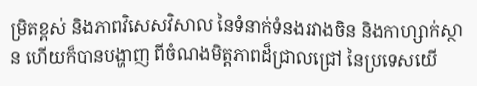ម្រិតខ្ពស់ និងភាពវិសេសវិសាល នៃទំនាក់ទំនងរវាងចិន និងកាហ្សាក់ស្ថាន ហើយក៏បានបង្ហាញ ពីចំណងមិត្តភាពដ៏ជ្រាលជ្រៅ នៃប្រទេសយើ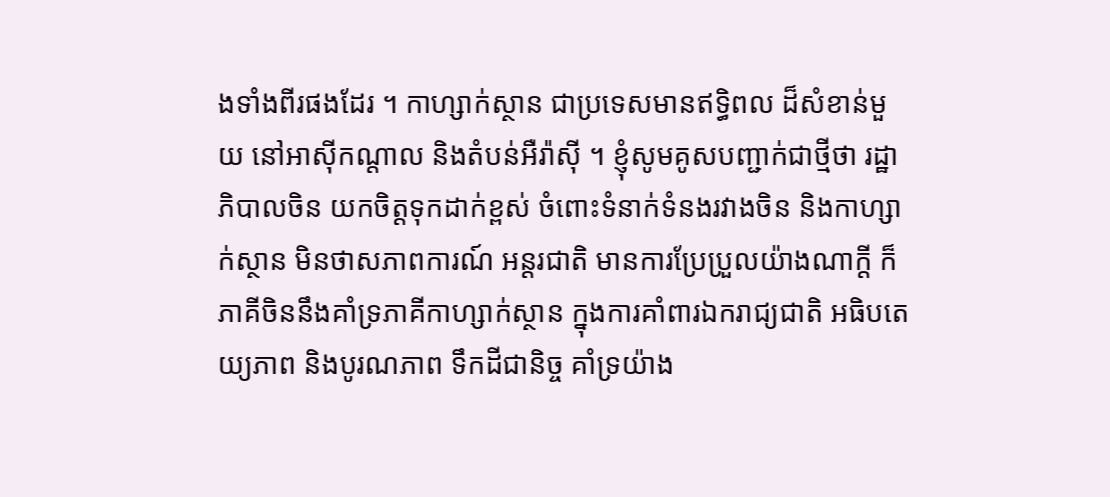ងទាំងពីរផងដែរ ។ កាហ្សាក់ស្ថាន ជាប្រទេសមានឥទ្ធិពល ដ៏សំខាន់មួយ នៅអាស៊ីកណ្តាល និងតំបន់អឺរ៉ាស៊ី ។ ខ្ញុំសូមគូសបញ្ជាក់ជាថ្មីថា រដ្ឋាភិបាលចិន យកចិត្តទុកដាក់ខ្ពស់ ចំពោះទំនាក់ទំនងរវាងចិន និងកាហ្សាក់ស្ថាន មិនថាសភាពការណ៍ អន្តរជាតិ មានការប្រែប្រួលយ៉ាងណាក្តី ក៏ភាគីចិននឹងគាំទ្រភាគីកាហ្សាក់ស្ថាន ក្នុងការគាំពារឯករាជ្យជាតិ អធិបតេយ្យភាព និងបូរណភាព ទឹកដីជានិច្ច គាំទ្រយ៉ាង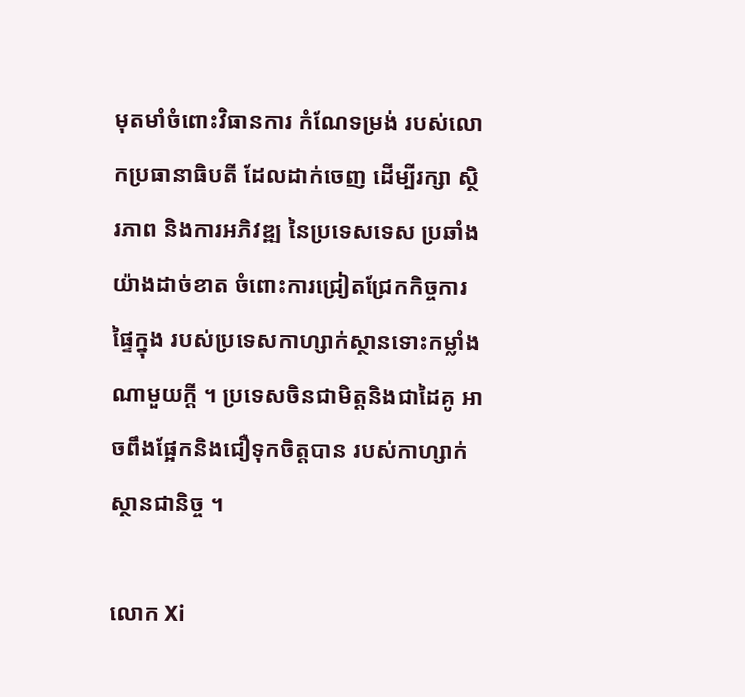មុតមាំចំពោះវិធានការ កំណែទម្រង់ របស់លោកប្រធានាធិបតី ដែលដាក់ចេញ ដើម្បីរក្សា ស្ថិរភាព និងការអភិវឌ្ឍ នៃប្រទេសទេស ប្រឆាំងយ៉ាងដាច់ខាត ចំពោះការជ្រៀតជ្រែកកិច្ចការផ្ទៃក្នុង របស់ប្រទេសកាហ្សាក់ស្ថានទោះកម្លាំងណាមួយក្តី ។ ប្រទេសចិនជាមិត្តនិងជាដៃគូ អាចពឹងផ្អែកនិងជឿទុកចិត្តបាន របស់កាហ្សាក់ស្ថានជានិច្ច ។

លោក Xi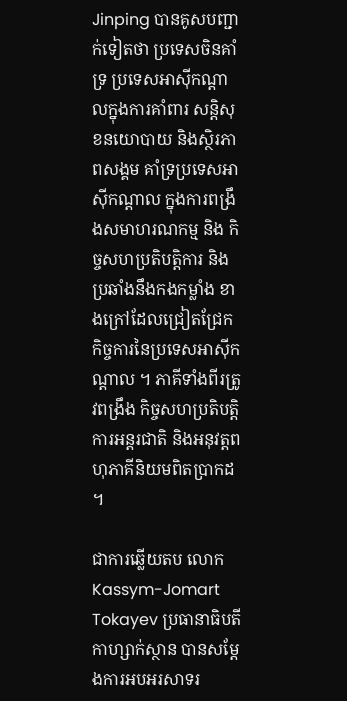Jinping បានគូសបញ្ជាក់ទៀតថា ប្រទេសចិនគាំទ្រ ប្រទេសអាស៊ីកណ្តាលក្នុងការគាំពារ សន្តិសុខនយោបាយ និងស្ថិរភាពសង្គម គាំទ្រប្រទេសអាស៊ីកណ្តាល ក្នុងការពង្រឹងសមាហរណកម្ម និង កិច្ចសហប្រតិបត្តិការ និងប្រឆាំងនឹងកងកម្លាំង ខាងក្រៅដែលជ្រៀតជ្រែក កិច្ចការនៃប្រទេសអាស៊ីកណ្តាល ។ ភាគីទាំងពីរត្រូវពង្រឹង កិច្ចសហប្រតិបត្តិការអន្តរជាតិ និងអនុវត្តពហុភាគីនិយមពិតប្រាកដ ។

ជាការឆ្លើយតប លោក Kassym-Jomart Tokayev ប្រធានាធិបតីកាហ្សាក់ស្ថាន បានសម្តែងការអបអរសាទរ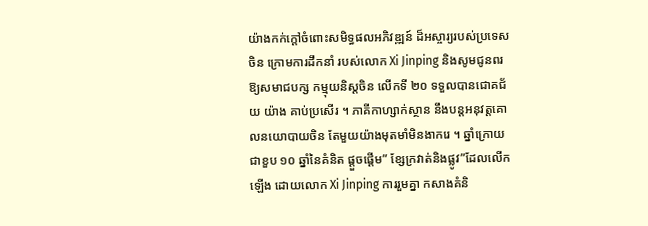យ៉ាងកក់ក្តៅចំពោះសមិទ្ធផលអភិវឌ្ឍន៍ ដ៏អស្ចារ្យរបស់ប្រទេសចិន ក្រោមការដឹកនាំ របស់លោក Xi Jinping និងសូមជូនពរ ឱ្យសមាជបក្ស កម្មុយនិស្តចិន លើកទី ២០ ទទួលបានជោគជ័យ យ៉ាង គាប់ប្រសើរ ។ ភាគីកាហ្សាក់ស្ថាន នឹងបន្តអនុវត្តគោលនយោបាយចិន តែមួយយ៉ាងមុតមាំមិនងាករេ ។ ឆ្នាំក្រោយជាខួប ១០ ឆ្នាំនៃគំនិត ផ្តួចផ្តើម” ខ្សែក្រវាត់និងផ្លូវ”ដែលលើកឡើង ដោយលោក Xi Jinping ការរួមគ្នា កសាងគំនិ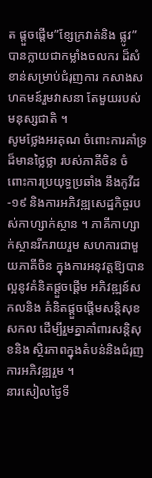ត ផ្តួចផ្តើម”ខ្សែក្រវាត់និង ផ្លូវ”បានក្លាយជាកម្លាំងចលករ ដ៏សំខាន់សម្រាប់ជំរុញការ កសាងសហគមន៍រួមវាសនា តែមួយរបស់មនុស្សជាតិ ។
សូមថ្លែងអរគុណ ចំពោះការគាំទ្រដ៏មានថ្លៃថ្លា របស់ភាគីចិន ចំពោះការប្រយុទ្ធប្រឆាំង នឹងកូវីដ-១៩ និងការអភិវឌ្ឍសេដ្ឋកិច្ចរបស់កាហ្សាក់ស្ថាន ។ ភាគីកាហ្សាក់ស្ថានរីករាយរួម សហការជាមួយភាគីចិន ក្នុងការអនុវត្តឱ្យបានល្អនូវគំនិតផ្តួចផ្តើម អភិវឌ្ឍន៍សកលនិង គំនិតផ្តួចផ្តើមសន្តិសុខសកល ដើម្បីរួមគ្នាគាំពារសន្តិសុខនិង ស្ថិរភាពក្នុងតំបន់និងជំរុញការអភិវឌ្ឍរួម ។
នារសៀលថ្ងៃទី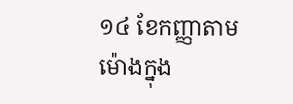១៤ ខែកញ្ញាតាមម៉ោងក្នុង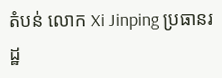តំបន់ លោក Xi Jinping ប្រធានរដ្ឋ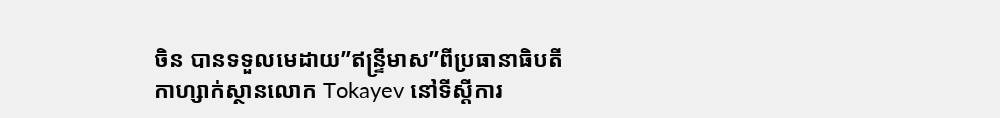ចិន បានទទួលមេដាយ”ឥន្ទ្រីមាស”ពីប្រធានាធិបតី កាហ្សាក់ស្ថានលោក Tokayev នៅទីស្តីការ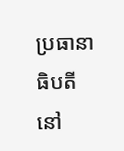ប្រធានាធិបតី នៅ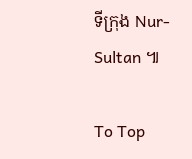ទីក្រុង Nur-Sultan ៕

To Top